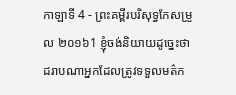កាឡាទី 4 - ព្រះគម្ពីរបរិសុទ្ធកែសម្រួល ២០១៦1 ខ្ញុំចង់និយាយដូច្នេះថា ដរាបណាអ្នកដែលត្រូវទទួលមត៌ក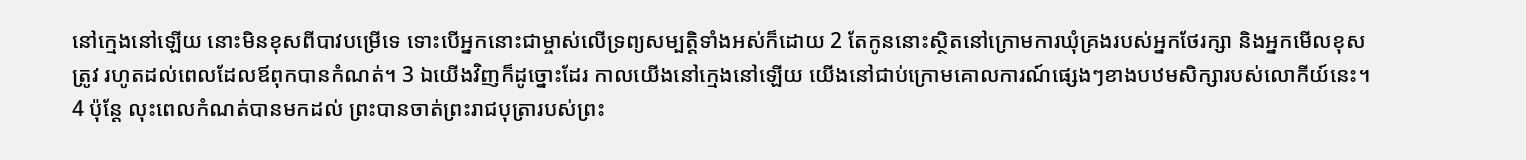នៅក្មេងនៅឡើយ នោះមិនខុសពីបាវបម្រើទេ ទោះបើអ្នកនោះជាម្ចាស់លើទ្រព្យសម្បត្តិទាំងអស់ក៏ដោយ 2 តែកូននោះស្ថិតនៅក្រោមការឃុំគ្រងរបស់អ្នកថែរក្សា និងអ្នកមើលខុសត្រូវ រហូតដល់ពេលដែលឪពុកបានកំណត់។ 3 ឯយើងវិញក៏ដូច្នោះដែរ កាលយើងនៅក្មេងនៅឡើយ យើងនៅជាប់ក្រោមគោលការណ៍ផ្សេងៗខាងបឋមសិក្សារបស់លោកីយ៍នេះ។ 4 ប៉ុន្ដែ លុះពេលកំណត់បានមកដល់ ព្រះបានចាត់ព្រះរាជបុត្រារបស់ព្រះ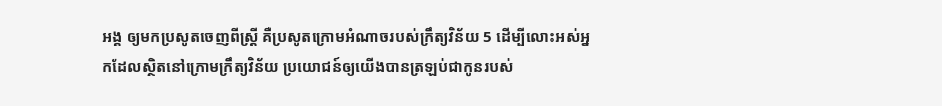អង្គ ឲ្យមកប្រសូតចេញពីស្ត្រី គឺប្រសូតក្រោមអំណាចរបស់ក្រឹត្យវិន័យ 5 ដើម្បីលោះអស់អ្នកដែលស្ថិតនៅក្រោមក្រឹត្យវិន័យ ប្រយោជន៍ឲ្យយើងបានត្រឡប់ជាកូនរបស់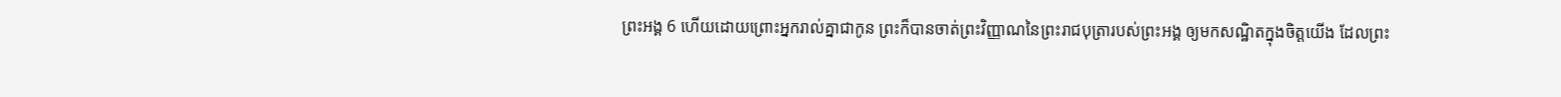ព្រះអង្គ 6 ហើយដោយព្រោះអ្នករាល់គ្នាជាកូន ព្រះក៏បានចាត់ព្រះវិញ្ញាណនៃព្រះរាជបុត្រារបស់ព្រះអង្គ ឲ្យមកសណ្ឋិតក្នុងចិត្តយើង ដែលព្រះ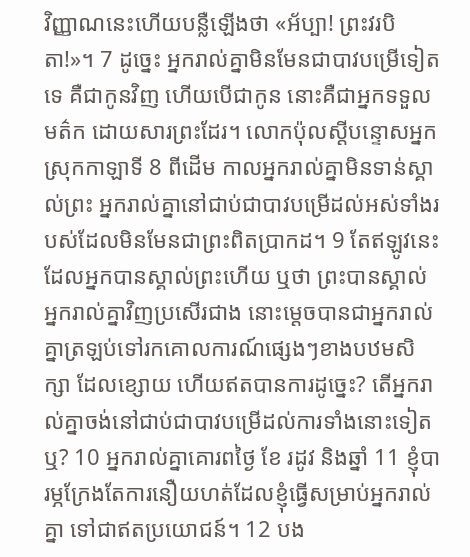វិញ្ញាណនេះហើយបន្លឺឡើងថា «អ័ប្បា! ព្រះវរបិតា!»។ 7 ដូច្នេះ អ្នករាល់គ្នាមិនមែនជាបាវបម្រើទៀតទេ គឺជាកូនវិញ ហើយបើជាកូន នោះគឺជាអ្នកទទួលមត៌ក ដោយសារព្រះដែរ។ លោកប៉ុលស្ដីបន្ទោសអ្នកស្រុកកាឡាទី 8 ពីដើម កាលអ្នករាល់គ្នាមិនទាន់ស្គាល់ព្រះ អ្នករាល់គ្នានៅជាប់ជាបាវបម្រើដល់អស់ទាំងរបស់ដែលមិនមែនជាព្រះពិតប្រាកដ។ 9 តែឥឡូវនេះ ដែលអ្នកបានស្គាល់ព្រះហើយ ឬថា ព្រះបានស្គាល់អ្នករាល់គ្នាវិញប្រសើរជាង នោះម្ដេចបានជាអ្នករាល់គ្នាត្រឡប់ទៅរកគោលការណ៍ផ្សេងៗខាងបឋមសិក្សា ដែលខ្សោយ ហើយឥតបានការដូច្នេះ? តើអ្នករាល់គ្នាចង់នៅជាប់ជាបាវបម្រើដល់ការទាំងនោះទៀតឬ? 10 អ្នករាល់គ្នាគោរពថ្ងៃ ខែ រដូវ និងឆ្នាំ 11 ខ្ញុំបារម្ភក្រែងតែការនឿយហត់ដែលខ្ញុំធ្វើសម្រាប់អ្នករាល់គ្នា ទៅជាឥតប្រយោជន៍។ 12 បង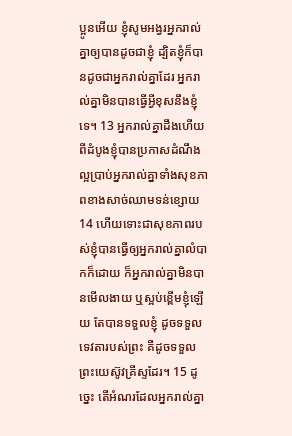ប្អូនអើយ ខ្ញុំសូមអង្វរអ្នករាល់គ្នាឲ្យបានដូចជាខ្ញុំ ដ្បិតខ្ញុំក៏បានដូចជាអ្នករាល់គ្នាដែរ អ្នករាល់គ្នាមិនបានធ្វើអ្វីខុសនឹងខ្ញុំទេ។ 13 អ្នករាល់គ្នាដឹងហើយ ពីដំបូងខ្ញុំបានប្រកាសដំណឹងល្អប្រាប់អ្នករាល់គ្នាទាំងសុខភាពខាងសាច់ឈាមទន់ខ្សោយ 14 ហើយទោះជាសុខភាពរបស់ខ្ញុំបានធ្វើឲ្យអ្នករាល់គ្នាលំបាកក៏ដោយ ក៏អ្នករាល់គ្នាមិនបានមើលងាយ ឬស្អប់ខ្ពើមខ្ញុំឡើយ តែបានទទួលខ្ញុំ ដូចទទួលទេវតារបស់ព្រះ គឺដូចទទួលព្រះយេស៊ូវគ្រីស្ទដែរ។ 15 ដូច្នេះ តើអំណរដែលអ្នករាល់គ្នា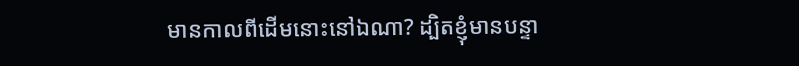មានកាលពីដើមនោះនៅឯណា? ដ្បិតខ្ញុំមានបន្ទា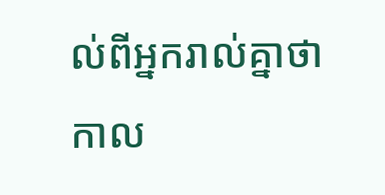ល់ពីអ្នករាល់គ្នាថា កាល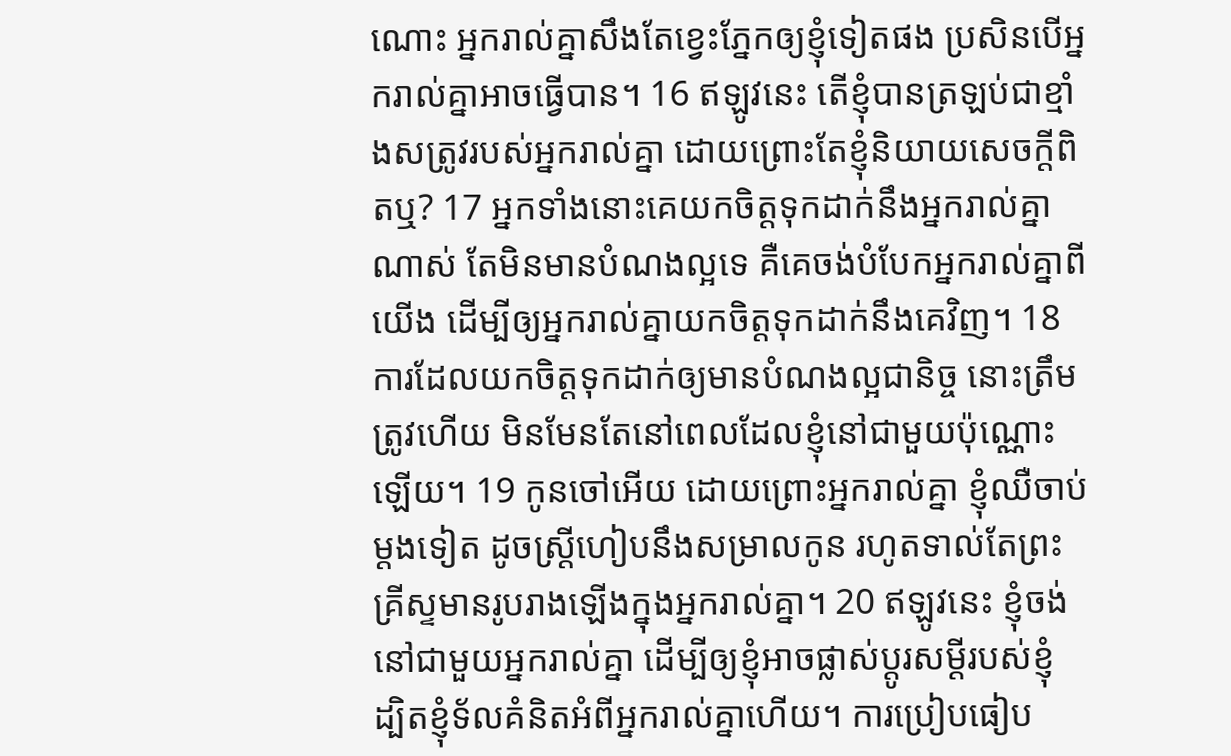ណោះ អ្នករាល់គ្នាសឹងតែខ្វេះភ្នែកឲ្យខ្ញុំទៀតផង ប្រសិនបើអ្នករាល់គ្នាអាចធ្វើបាន។ 16 ឥឡូវនេះ តើខ្ញុំបានត្រឡប់ជាខ្មាំងសត្រូវរបស់អ្នករាល់គ្នា ដោយព្រោះតែខ្ញុំនិយាយសេចក្ដីពិតឬ? 17 អ្នកទាំងនោះគេយកចិត្តទុកដាក់នឹងអ្នករាល់គ្នាណាស់ តែមិនមានបំណងល្អទេ គឺគេចង់បំបែកអ្នករាល់គ្នាពីយើង ដើម្បីឲ្យអ្នករាល់គ្នាយកចិត្តទុកដាក់នឹងគេវិញ។ 18 ការដែលយកចិត្តទុកដាក់ឲ្យមានបំណងល្អជានិច្ច នោះត្រឹមត្រូវហើយ មិនមែនតែនៅពេលដែលខ្ញុំនៅជាមួយប៉ុណ្ណោះឡើយ។ 19 កូនចៅអើយ ដោយព្រោះអ្នករាល់គ្នា ខ្ញុំឈឺចាប់ម្តងទៀត ដូចស្ត្រីហៀបនឹងសម្រាលកូន រហូតទាល់តែព្រះគ្រីស្ទមានរូបរាងឡើងក្នុងអ្នករាល់គ្នា។ 20 ឥឡូវនេះ ខ្ញុំចង់នៅជាមួយអ្នករាល់គ្នា ដើម្បីឲ្យខ្ញុំអាចផ្លាស់ប្តូរសម្ដីរបស់ខ្ញុំ ដ្បិតខ្ញុំទ័លគំនិតអំពីអ្នករាល់គ្នាហើយ។ ការប្រៀបធៀប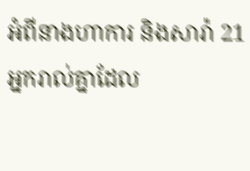អំពីនាងហាការ និងសារ៉ា 21 អ្នករាល់គ្នាដែល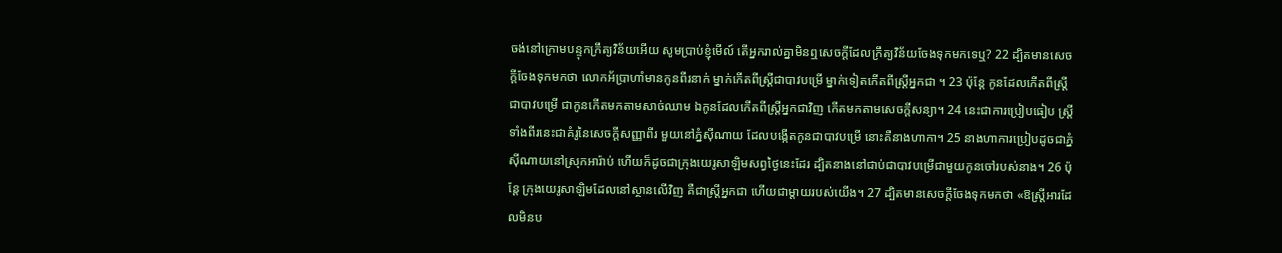ចង់នៅក្រោមបន្ទុកក្រឹត្យវិន័យអើយ សូមប្រាប់ខ្ញុំមើល៍ តើអ្នករាល់គ្នាមិនឮសេចក្ដីដែលក្រឹត្យវិន័យចែងទុកមកទេឬ? 22 ដ្បិតមានសេចក្ដីចែងទុកមកថា លោកអ័ប្រាហាំមានកូនពីរនាក់ ម្នាក់កើតពីស្ដ្រីជាបាវបម្រើ ម្នាក់ទៀតកើតពីស្ដ្រីអ្នកជា ។ 23 ប៉ុន្ដែ កូនដែលកើតពីស្ត្រីជាបាវបម្រើ ជាកូនកើតមកតាមសាច់ឈាម ឯកូនដែលកើតពីស្ត្រីអ្នកជាវិញ កើតមកតាមសេចក្ដីសន្យា។ 24 នេះជាការប្រៀបធៀប ស្ត្រីទាំងពីរនេះជាគំរូនៃសេចក្ដីសញ្ញាពីរ មួយនៅភ្នំស៊ីណាយ ដែលបង្កើតកូនជាបាវបម្រើ នោះគឺនាងហាកា។ 25 នាងហាការប្រៀបដូចជាភ្នំស៊ីណាយនៅស្រុកអារ៉ាប់ ហើយក៏ដូចជាក្រុងយេរូសាឡិមសព្វថ្ងៃនេះដែរ ដ្បិតនាងនៅជាប់ជាបាវបម្រើជាមួយកូនចៅរបស់នាង។ 26 ប៉ុន្ដែ ក្រុងយេរូសាឡិមដែលនៅស្ថានលើវិញ គឺជាស្ត្រីអ្នកជា ហើយជាម្តាយរបស់យើង។ 27 ដ្បិតមានសេចក្ដីចែងទុកមកថា «ឱស្ត្រីអារដែលមិនប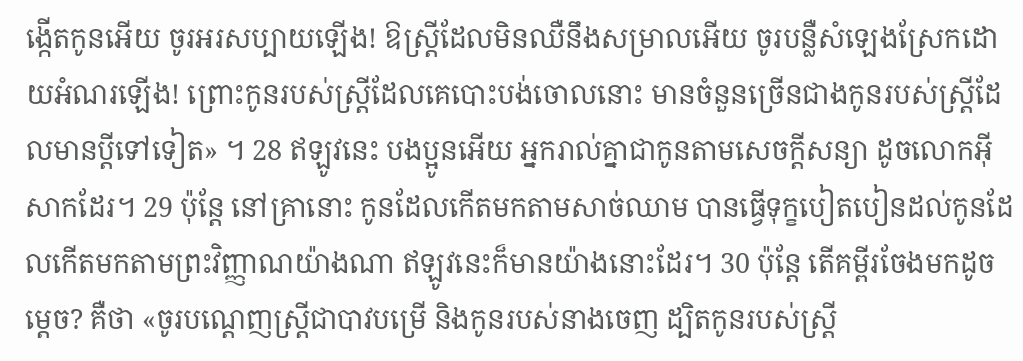ង្កើតកូនអើយ ចូរអរសប្បាយឡើង! ឱស្ត្រីដែលមិនឈឺនឹងសម្រាលអើយ ចូរបន្លឺសំឡេងស្រែកដោយអំណរឡើង! ព្រោះកូនរបស់ស្ត្រីដែលគេបោះបង់ចោលនោះ មានចំនួនច្រើនជាងកូនរបស់ស្ត្រីដែលមានប្តីទៅទៀត» ។ 28 ឥឡូវនេះ បងប្អូនអើយ អ្នករាល់គ្នាជាកូនតាមសេចក្ដីសន្យា ដូចលោកអ៊ីសាកដែរ។ 29 ប៉ុន្ដែ នៅគ្រានោះ កូនដែលកើតមកតាមសាច់ឈាម បានធ្វើទុក្ខបៀតបៀនដល់កូនដែលកើតមកតាមព្រះវិញ្ញាណយ៉ាងណា ឥឡូវនេះក៏មានយ៉ាងនោះដែរ។ 30 ប៉ុន្ដែ តើគម្ពីរចែងមកដូចម្ដេច? គឺថា «ចូរបណ្ដេញស្រ្ដីជាបាវបម្រើ និងកូនរបស់នាងចេញ ដ្បិតកូនរបស់ស្ត្រី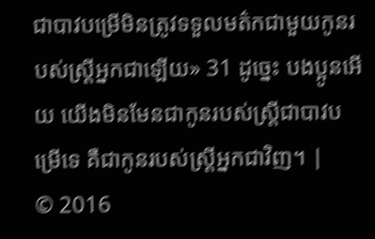ជាបាវបម្រើមិនត្រូវទទួលមត៌កជាមួយកូនរបស់ស្ត្រីអ្នកជាឡើយ» 31 ដូច្នេះ បងប្អូនអើយ យើងមិនមែនជាកូនរបស់ស្ត្រីជាបាវបម្រើទេ គឺជាកូនរបស់ស្ត្រីអ្នកជាវិញ។ |
© 2016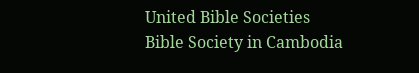United Bible Societies
Bible Society in Cambodia